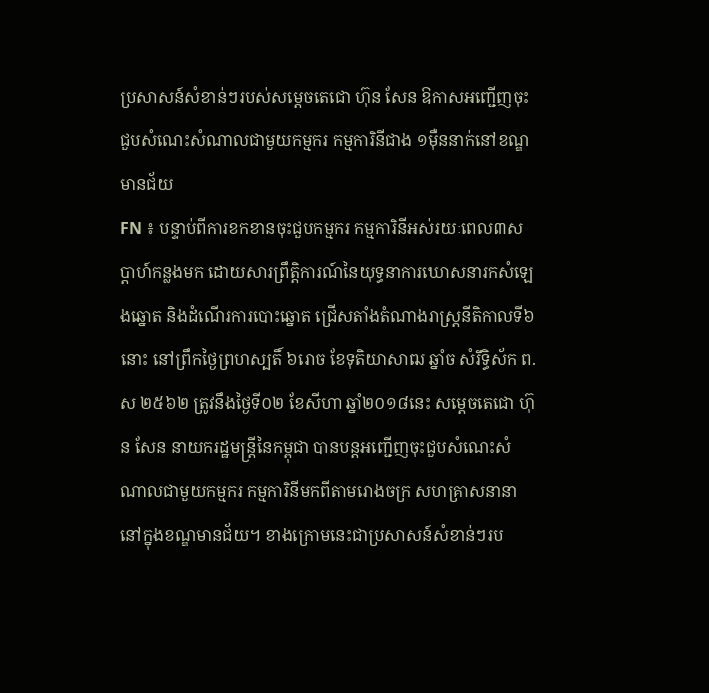ប្រសាសន៍សំខាន់ៗរបស់សម្តេចតេជោ ហ៊ុន សែន ឱកាសអញ្ជើញចុះជួបសំណេះសំណាលជាមួយកម្មករ កម្មការិនីជាង ១ម៉ឺននាក់នៅខណ្ឌមានជ័យ
FN ៖ បន្ទាប់ពីការខកខានចុះជួបកម្មករ កម្មការិនីអស់រយៈពេល៣សប្តាហ៍កន្លងមក ដោយសារព្រឹត្តិការណ៍នៃយុទ្ធនាការឃោសនារកសំឡេងឆ្នោត និងដំណើរការបោះឆ្នោត ជ្រើសតាំងតំណាងរាស្ត្រនីតិកាលទី៦នោះ នៅព្រឹកថ្ងៃព្រហស្បតិ៍ ៦រោច ខែទុតិយាសាឍ ឆ្នាំច សំរឹទ្ធិស័ក ព.ស ២៥៦២ ត្រូវនឹងថ្ងៃទី០២ ខែសីហា ឆ្នាំ២០១៨នេះ សម្តេចតេជោ ហ៊ុន សែន នាយករដ្ឋមន្ត្រីនៃកម្ពុជា បានបន្តអញ្ជើញចុះជួបសំណេះសំណាលជាមួយកម្មករ កម្មការិនីមកពីតាមរោងចក្រ សហគ្រាសនានានៅក្នុងខណ្ឌមានជ័យ។ ខាងក្រោមនេះជាប្រសាសន៍សំខាន់ៗរប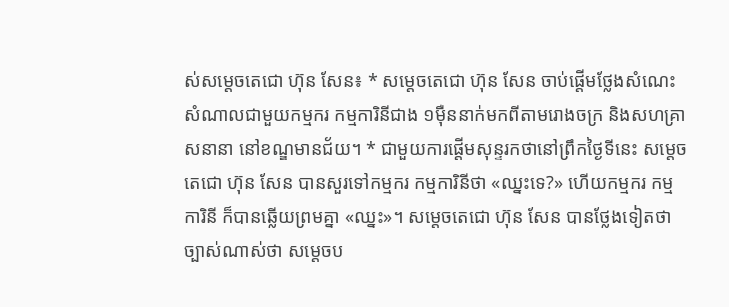ស់សម្តេចតេជោ ហ៊ុន សែន៖ * សម្តេចតេជោ ហ៊ុន សែន ចាប់ផ្តើមថ្លែងសំណេះសំណាលជាមួយកម្មករ កម្មការិនីជាង ១ម៉ឺននាក់មកពីតាមរោងចក្រ និងសហគ្រាសនានា នៅខណ្ឌមានជ័យ។ * ជាមួយការផ្តើមសុន្ទរកថានៅព្រឹកថ្ងៃទីនេះ សម្តេចតេជោ ហ៊ុន សែន បានសួរទៅកម្មករ កម្មការិនីថា «ឈ្នះទេ?» ហើយកម្មករ កម្មការិនី ក៏បានឆ្លើយព្រមគ្នា «ឈ្នះ»។ សម្តេចតេជោ ហ៊ុន សែន បានថ្លែងទៀតថា ច្បាស់ណាស់ថា សម្តេចប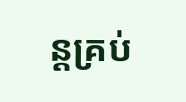ន្តគ្រប់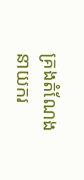គ្រងតំណែងនាយករ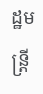ដ្ឋមន្ត្រី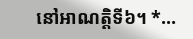នៅអាណត្តិទី៦។ *…